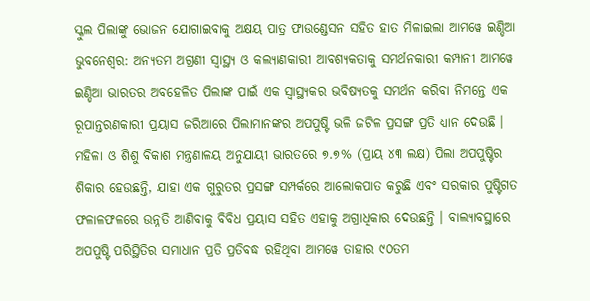ସ୍କୁଲ ପିଲାଙ୍କୁ ଭୋଜନ ଯୋଗାଇବାକୁ ଅକ୍ଷୟ ପାତ୍ର ଫାଉଣ୍ଡେସନ ସହିତ ହାତ ମିଳାଇଲା ଆମୱେ ଇଣ୍ଡିଆ
ଭୁବନେଶ୍ୱର: ଅନ୍ୟତମ ଅଗ୍ରଣୀ ସ୍ୱାସ୍ଥ୍ୟ ଓ କଲ୍ୟାଣକାରୀ ଆବଶ୍ୟକତାକୁ ସମର୍ଥନକାରୀ କମ୍ପାନୀ ଆମୱେ ଇଣ୍ଡିଆ ଭାରତର ଅବହେଳିତ ପିଲାଙ୍କ ପାଇଁ ଏକ ସ୍ୱାସ୍ଥ୍ୟକର ଭବିଷ୍ୟତକୁ ସମର୍ଥନ କରିବା ନିମନ୍ତେ ଏକ ରୂପାନ୍ତରଣକାରୀ ପ୍ରୟାସ ଜରିଆରେ ପିଲାମାନଙ୍କର ଅପପୁଷ୍ଟି ଭଳି ଜଟିଳ ପ୍ରସଙ୍ଗ ପ୍ରତି ଧ୍ୟାନ ଦେଉଛି । ମହିଳା ଓ ଶିଶୁ ବିକାଶ ମନ୍ତ୍ରଣାଳୟ ଅନୁଯାୟୀ ଭାରତରେ ୭.୭% (ପ୍ରାୟ ୪୩ ଲକ୍ଷ) ପିଲା ଅପପୁଷ୍ଟିର ଶିକାର ହେଉଛନ୍ତି, ଯାହା ଏକ ଗୁରୁତର ପ୍ରସଙ୍ଗ ସମ୍ପର୍କରେ ଆଲୋକପାତ କରୁଛି ଏବଂ ସରକାର ପୁଷ୍ଟିଗତ ଫଳାଳଫଳରେ ଉନ୍ନତି ଆଣିବାକୁ ବିବିଧ ପ୍ରୟାସ ସହିତ ଏହାକୁ ଅଗ୍ରାଧିକାର ଦେଉଛନ୍ତି । ବାଲ୍ୟାବସ୍ଥାରେ ଅପପୁଷ୍ଟି ପରିସ୍ଥିତିର ସମାଧାନ ପ୍ରତି ପ୍ରତିବଦ୍ଧ ରହିଥିବା ଆମୱେ ତାହାର ୯୦ତମ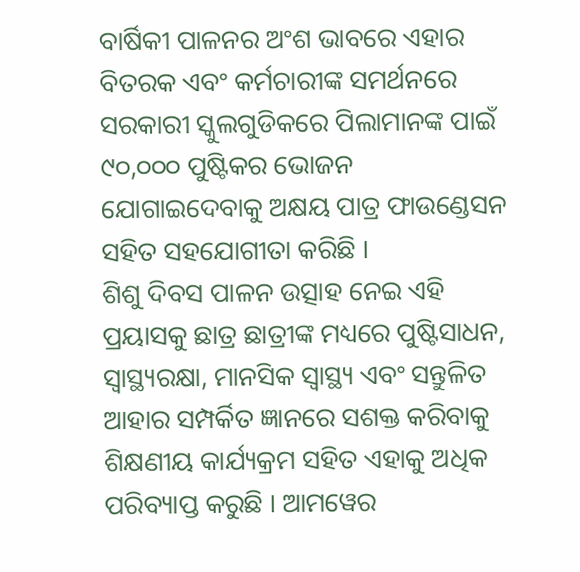ବାର୍ଷିକୀ ପାଳନର ଅଂଶ ଭାବରେ ଏହାର ବିତରକ ଏବଂ କର୍ମଚାରୀଙ୍କ ସମର୍ଥନରେ ସରକାରୀ ସ୍କୁଲଗୁଡିକରେ ପିଲାମାନଙ୍କ ପାଇଁ ୯୦,୦୦୦ ପୁଷ୍ଟିକର ଭୋଜନ ଯୋଗାଇଦେବାକୁ ଅକ୍ଷୟ ପାତ୍ର ଫାଉଣ୍ଡେସନ ସହିତ ସହଯୋଗୀତା କରିଛି ।
ଶିଶୁ ଦିବସ ପାଳନ ଉତ୍ସାହ ନେଇ ଏହି ପ୍ରୟାସକୁ ଛାତ୍ର ଛାତ୍ରୀଙ୍କ ମଧ୍ୟରେ ପୁଷ୍ଟିସାଧନ, ସ୍ୱାସ୍ଥ୍ୟରକ୍ଷା, ମାନସିକ ସ୍ୱାସ୍ଥ୍ୟ ଏବଂ ସନ୍ତୁଳିତ ଆହାର ସମ୍ପର୍କିତ ଜ୍ଞାନରେ ସଶକ୍ତ କରିବାକୁ ଶିକ୍ଷଣୀୟ କାର୍ଯ୍ୟକ୍ରମ ସହିତ ଏହାକୁ ଅଧିକ ପରିବ୍ୟାପ୍ତ କରୁଛି । ଆମୱେର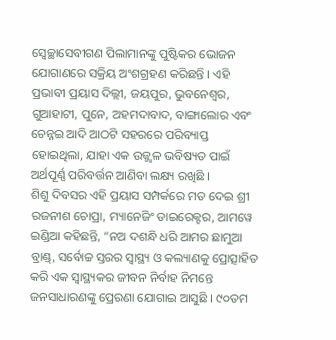ସ୍ୱେଚ୍ଛାସେବୀଗଣ ପିଲାମାନଙ୍କୁ ପୁଷ୍ଟିକର ଭୋଜନ ଯୋଗାଣରେ ସକ୍ରିୟ ଅଂଶଗ୍ରହଣ କରିଛନ୍ତି । ଏହି ପ୍ରଭାବୀ ପ୍ରୟାସ ଦିଲ୍ଲୀ, ଜୟପୁର, ଭୁବନେଶ୍ୱର, ଗୁଆହାଟୀ, ପୁନେ, ଅହମଦାବାଦ, ବାଙ୍ଗାଲୋର ଏବଂ ଚେନ୍ନଇ ଆଦି ଆଠଟି ସହରରେ ପରିବ୍ୟାପ୍ତ ହୋଇଥିଲା, ଯାହା ଏକ ଉଜ୍ଜ୍ୱଳ ଭବିଷ୍ୟତ ପାଇଁ ଅର୍ଥପୂର୍ଣ୍ଣ ପରିବର୍ତ୍ତନ ଆଣିବା ଲକ୍ଷ୍ୟ ରଖିଛି ।
ଶିଶୁ ଦିବସର ଏହି ପ୍ରୟାସ ସମ୍ପର୍କରେ ମତ ଦେଇ ଶ୍ରୀ ରଜନୀଶ ଚୋପ୍ରା, ମ୍ୟାନେଜିଂ ଡାଇରେକ୍ଟର, ଆମୱେ ଇଣ୍ଡିଆ କହିଛନ୍ତି, “ନଅ ଦଶନ୍ଧି ଧରି ଆମର ଛାମୁଆ ବ୍ରାଣ୍ଡ୍, ସର୍ବୋଚ୍ଚ ସ୍ତରର ସ୍ୱାସ୍ଥ୍ୟ ଓ କଲ୍ୟାଣକୁ ପ୍ରୋତ୍ସାହିତ କରି ଏକ ସ୍ୱାସ୍ଥ୍ୟକର ଜୀବନ ନିର୍ବାହ ନିମନ୍ତେ ଜନସାଧାରଣଙ୍କୁ ପ୍ରେରଣା ଯୋଗାଇ ଆସୁଛି । ୯୦ତମ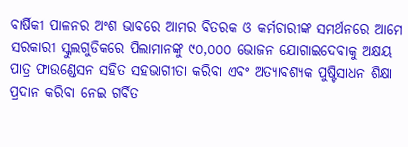ବାର୍ଷିକୀ ପାଳନର ଅଂଶ ଭାବରେ ଆମର ବିତରକ ଓ କର୍ମଚାରୀଙ୍କ ସମର୍ଥନରେ ଆମେ ସରକାରୀ ସ୍କୁଲଗୁଡିକରେ ପିଲାମାନଙ୍କୁ ୯୦,୦୦୦ ଭୋଜନ ଯୋଗାଇଦେବାକୁ ଅକ୍ଷୟ ପାତ୍ର ଫାଉଣ୍ଡେସନ ସହିତ ସହଭାଗୀତା କରିବା ଏବଂ ଅତ୍ୟାବଶ୍ୟକ ପୁଷ୍ଟିସାଧନ ଶିକ୍ଷା ପ୍ରଦାନ କରିବା ନେଇ ଗର୍ବିତ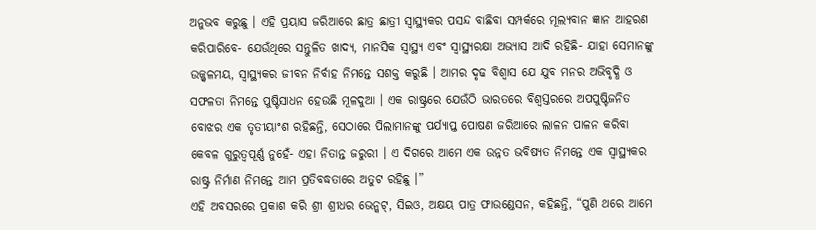ଅନୁଭବ କରୁଛୁ । ଏହି ପ୍ରୟାସ ଜରିଆରେ ଛାତ୍ର ଛାତ୍ରୀ ସ୍ୱାସ୍ଥ୍ୟକର ପସନ୍ଦ ବାଛିବା ସମ୍ପର୍କରେ ମୂଲ୍ୟବାନ ଜ୍ଞାନ ଆହରଣ କରିପାରିବେ- ଯେଉଁଥିରେ ସନ୍ତୁଳିତ ଖାଦ୍ୟ, ମାନସିକ ସ୍ୱାସ୍ଥ୍ୟ ଏବଂ ସ୍ୱାସ୍ଥ୍ୟରକ୍ଷା ଅଭ୍ୟାସ ଆଦି ରହିଛି- ଯାହା ସେମାନଙ୍କୁ ଉଜ୍ଜ୍ୱଳମୟ, ସ୍ୱାସ୍ଥ୍ୟକର ଜୀବନ ନିର୍ବାହ ନିମନ୍ତେ ସଶକ୍ତ କରୁଛି । ଆମର ଦୃଢ ବିଶ୍ୱାସ ଯେ ଯୁବ ମନର ଅଭିବୃଦ୍ଧି ଓ ସଫଳତା ନିମନ୍ତେ ପୁଷ୍ଟିସାଧନ ହେଉଛି ମୂଳଦୁଆ । ଏକ ରାଷ୍ଟ୍ରରେ ଯେଉଁଠି ଭାରତରେ ବିଶ୍ୱସ୍ତରରେ ଅପପୁଷ୍ଟିଜନିତ ବୋଝର ଏକ ତୃତୀୟାଂଶ ରହିଛନ୍ତି, ସେଠାରେ ପିଲାମାନଙ୍କୁ ପର୍ଯ୍ୟାପ୍ତ ପୋଷଣ ଜରିଆରେ ଲାଳନ ପାଳନ କରିବା କେବଳ ଗୁରୁତ୍ୱପୂର୍ଣ୍ଣ ନୁହେଁ- ଏହା ନିତାନ୍ତ ଜରୁରୀ । ଏ ଦିଗରେ ଆମେ ଏକ ଉନ୍ନତ ଭବିଷ୍ୟତ ନିମନ୍ତେ ଏକ ସ୍ୱାସ୍ଥ୍ୟକର ରାଷ୍ଟ୍ର ନିର୍ମାଣ ନିମନ୍ତେ ଆମ ପ୍ରତିବଦ୍ଧତାରେ ଅତୁଟ ରହିଛୁ ।”
ଏହି ଅବସରରେ ପ୍ରକାଶ କରି ଶ୍ରୀ ଶ୍ରୀଧର ଭେନ୍କଟ୍, ସିଇଓ, ଅକ୍ଷୟ ପାତ୍ର ଫାଉଣ୍ଡେସନ, କହିଛନ୍ତି, “ପୁଣି ଥରେ ଆମେ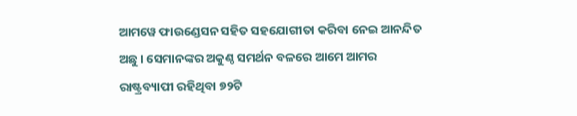ଆମୱେ ଫାଉଣ୍ଡେସନ ସହିତ ସହଯୋଗୀତା କରିବା ନେଇ ଆନନ୍ଦିତ ଅଛୁ । ସେମାନଙ୍କର ଅକୁଣ୍ଠ ସମର୍ଥନ ବଳରେ ଆମେ ଆମର ରାଷ୍ଟ୍ରବ୍ୟାପୀ ରହିଥିବା ୭୨ଟି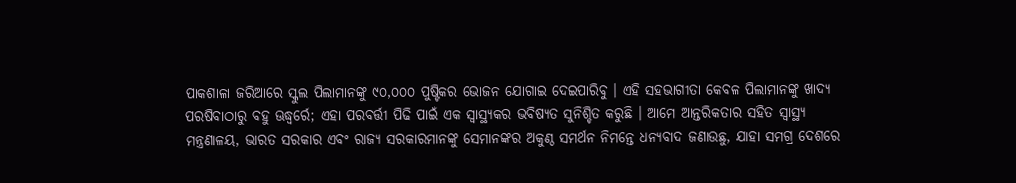ପାକଶାଳା ଜରିଆରେ ସ୍କୁଲ ପିଲାମାନଙ୍କୁ ୯୦,୦୦୦ ପୁଷ୍ଟିକର ଭୋଜନ ଯୋଗାଇ ଦେଇପାରିବୁ । ଏହି ସହଭାଗୀତା କେବଳ ପିଲାମାନଙ୍କୁ ଖାଦ୍ୟ ପରଷିବାଠାରୁ ବହୁ ଊଦ୍ଧ୍ୱର୍ରେ; ଏହା ପରବର୍ତ୍ତୀ ପିଢି ପାଇଁ ଏକ ସ୍ୱାସ୍ଥ୍ୟକର ଭବିଷ୍ୟତ ସୁନିଶ୍ଚିତ କରୁଛି । ଆମେ ଆନ୍ତରିକତାର ସହିତ ସ୍ୱାସ୍ଥ୍ୟ ମନ୍ତ୍ରଣାଳୟ, ଭାରତ ସରକାର ଏବଂ ରାଜ୍ୟ ସରକାରମାନଙ୍କୁ ସେମାନଙ୍କର ଅକୁଣ୍ଠ ସମର୍ଥନ ନିମନ୍ତେ ଧନ୍ୟବାଦ ଜଣାଉଛୁ, ଯାହା ସମଗ୍ର ଦେଶରେ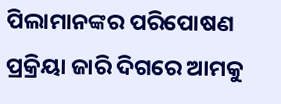ପିଲାମାନଙ୍କର ପରିପୋଷଣ ପ୍ରକ୍ରିୟା ଜାରି ଦିଗରେ ଆମକୁ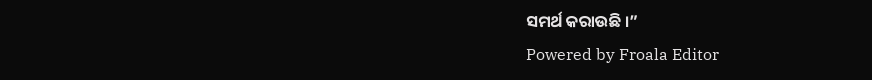ସମର୍ଥ କରାଉଛି ।”
Powered by Froala Editor